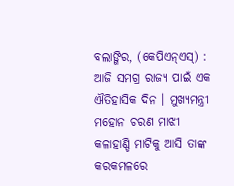ବଲାଙ୍ଗିର, (କେପିଏନ୍ଏସ୍) : ଆଜି ସମଗ୍ର ରାଜ୍ୟ ପାଇଁ ଏକ ଐତିହାସିକ ଦିନ । ମୁଖ୍ୟମନ୍ତ୍ରୀ ମହୋନ ଚରଣ ମାଝୀ କଳାହାଣ୍ଡି ମାଟିକୁ ଆସି ତାଙ୍କ କରକମଳରେ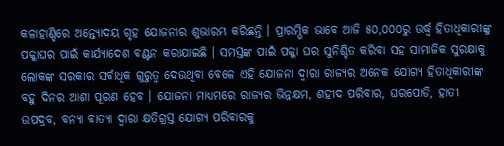କଳାହାଣ୍ଡିରେ ଅନ୍ତ୍ୟୋଦୟ ଗୃହ ଯୋଜନାର ଶୁଭାରମ୍ଭ କରିଛନ୍ତି । ପ୍ରାରମ୍ଭିକ ଭାବେ ଆଜି ୫୦,୦୦୦ରୁ ଉର୍ଦ୍ଧ୍ୱ ହିତାଧିକାରୀଙ୍କୁ ପକ୍କାଘର ପାଇଁ କାର୍ଯ୍ୟାଦେଶ ବଣ୍ଟନ କରାଯାଇଛି । ସମସ୍ତଙ୍କ ପାଇଁ ପକ୍କା ଘର ସୁନିଶ୍ଚିତ କରିବା ସହ ସାମାଜିକ ସୁରକ୍ଷାକୁ ଲୋକଙ୍କ ସରକାର ସର୍ବାଧିକ ଗୁରୁତ୍ୱ ଦେଉଥିବା ବେଳେ ଏହି ଯୋଜନା ଦ୍ୱାରା ରାଜ୍ୟର ଅନେକ ଯୋଗ୍ୟ ହିତାଧିକାରୀଙ୍କ ବହୁ ଦିନର ଆଶା ପୂରଣ ହେବ । ଯୋଜନା ମାଧ୍ୟମରେ ରାଜ୍ୟର ଭିନ୍ନକ୍ଷମ, ଶହୀଦ ପରିବାର, ଘରପୋଡି, ହାତୀ ଉପଦ୍ରବ, ବନ୍ୟା ବାତ୍ୟା ଦ୍ୱାରା କ୍ଷତିଗ୍ରସ୍ତ ଯୋଗ୍ୟ ପରିବାରକୁ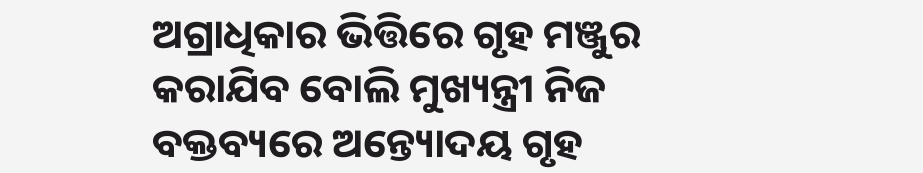ଅଗ୍ରାଧିକାର ଭିତ୍ତିରେ ଗୃହ ମଞ୍ଜୁର କରାଯିବ ବୋଲି ମୁଖ୍ୟନ୍ତ୍ରୀ ନିଜ ବକ୍ତବ୍ୟରେ ଅନ୍ତ୍ୟୋଦୟ ଗୃହ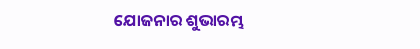ଯୋଜନାର ଶୁଭାରମ୍ଭ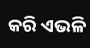କରି ଏଭଳି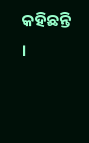କହିଛନ୍ତି ।